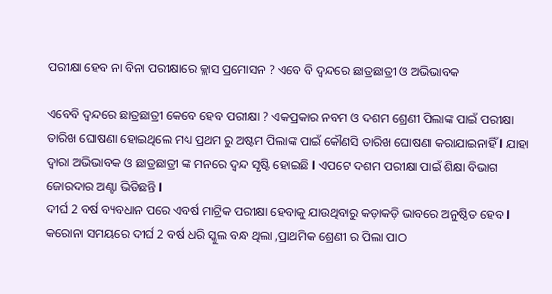ପରୀକ୍ଷା ହେବ ନା ବିନା ପରୀକ୍ଷାରେ କ୍ଲାସ ପ୍ରମୋସନ ? ଏବେ ବି ଦ୍ଵନ୍ଦରେ ଛାତ୍ରଛାତ୍ରୀ ଓ ଅଭିଭାବକ

ଏବେବି ଦ୍ଵନ୍ଦରେ ଛାତ୍ରଛାତ୍ରୀ କେବେ ହେବ ପରୀକ୍ଷା ? ଏକପ୍ରକାର ନବମ ଓ ଦଶମ ଶ୍ରେଣୀ ପିଲାଙ୍କ ପାଇଁ ପରୀକ୍ଷା ତାରିଖ ଘୋଷଣା ହୋଇଥିଲେ ମଧ୍ୟ ପ୍ରଥମ ରୁ ଅଷ୍ଟମ ପିଲାଙ୍କ ପାଇଁ କୌଣସି ତାରିଖ ଘୋଷଣା କରାଯାଇନାହିଁ l ଯାହା ଦ୍ୱାରା ଅଭିଭାବକ ଓ ଛାତ୍ରଛାତ୍ରୀ ଙ୍କ ମନରେ ଦ୍ଵନ୍ଦ ସୃଷ୍ଟି ହୋଇଛି l ଏପଟେ ଦଶମ ପରୀକ୍ଷା ପାଇଁ ଶିକ୍ଷା ବିଭାଗ ଜୋରଦାର ଅଣ୍ଟା ଭିଡିଛନ୍ତି l
ଦୀର୍ଘ 2 ବର୍ଷ ବ୍ୟବଧାନ ପରେ ଏବର୍ଷ ମାଟ୍ରିକ ପରୀକ୍ଷା ହେବାକୁ ଯାଉଥିବାରୁ କଡ଼ାକଡ଼ି ଭାବରେ ଅନୁଷ୍ଠିତ ହେବ l କରୋନା ସମୟରେ ଦୀର୍ଘ 2 ବର୍ଷ ଧରି ସ୍କୁଲ ବନ୍ଧ ଥିଲା ,ପ୍ରାଥମିକ ଶ୍ରେଣୀ ର ପିଲା ପାଠ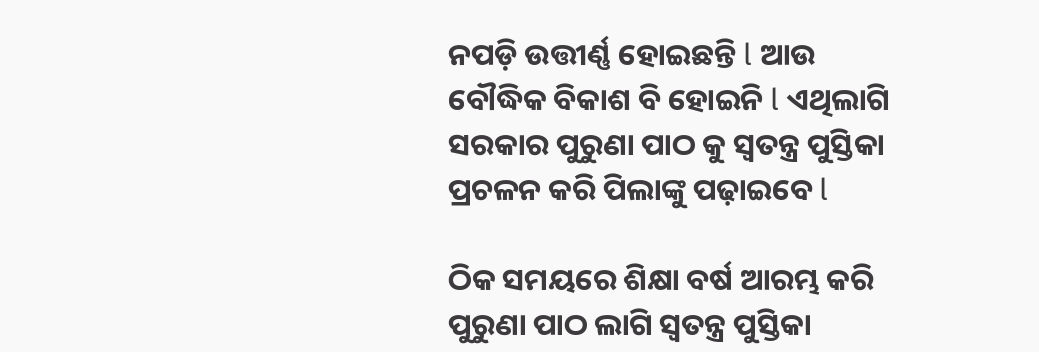ନପଡ଼ି ଉତ୍ତୀର୍ଣ୍ଣ ହୋଇଛନ୍ତି l ଆଉ ବୌଦ୍ଧିକ ବିକାଶ ବି ହୋଇନି l ଏଥିଲାଗି ସରକାର ପୁରୁଣା ପାଠ କୁ ସ୍ୱତନ୍ତ୍ର ପୁସ୍ତିକା ପ୍ରଚଳନ କରି ପିଲାଙ୍କୁ ପଢ଼ାଇବେ l

ଠିକ ସମୟରେ ଶିକ୍ଷା ବର୍ଷ ଆରମ୍ଭ କରି ପୁରୁଣା ପାଠ ଲାଗି ସ୍ୱତନ୍ତ୍ର ପୁସ୍ତିକା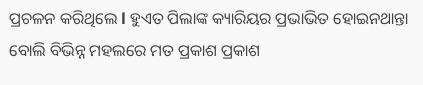ପ୍ରଚଳନ କରିଥିଲେ l ହୁଏତ ପିଲାଙ୍କ କ୍ୟାରିୟର ପ୍ରଭାଭିତ ହୋଇନଥାନ୍ତା ବୋଲି ବିଭିନ୍ନ ମହଲରେ ମତ ପ୍ରକାଶ ପ୍ରକାଶ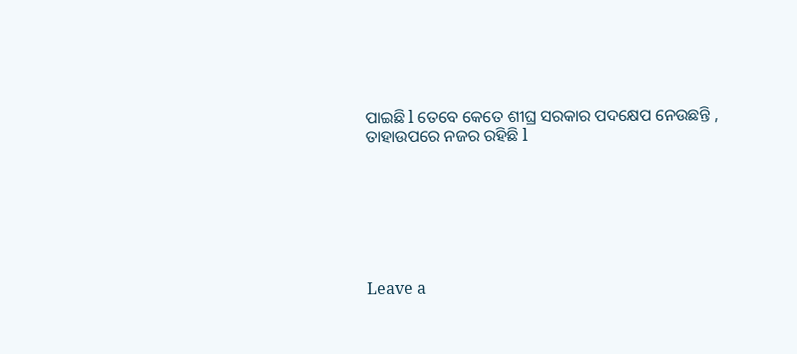ପାଇଛି l ତେବେ କେତେ ଶୀଘ୍ର ସରକାର ପଦକ୍ଷେପ ନେଉଛନ୍ତି , ତାହାଉପରେ ନଜର ରହିଛି l







Leave a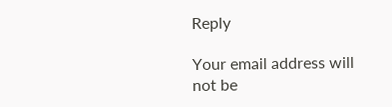Reply

Your email address will not be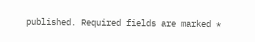published. Required fields are marked *